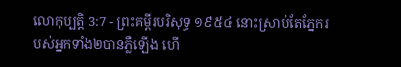លោកុប្បត្តិ 3:7 - ព្រះគម្ពីរបរិសុទ្ធ ១៩៥៤ នោះស្រាប់តែភ្នែករបស់អ្នកទាំង២បានភ្លឺឡើង ហើ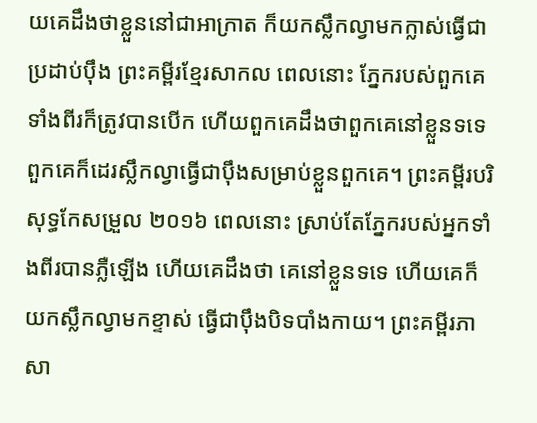យគេដឹងថាខ្លួននៅជាអាក្រាត ក៏យកស្លឹកល្វាមកក្លាស់ធ្វើជាប្រដាប់ប៉ឹង ព្រះគម្ពីរខ្មែរសាកល ពេលនោះ ភ្នែករបស់ពួកគេទាំងពីរក៏ត្រូវបានបើក ហើយពួកគេដឹងថាពួកគេនៅខ្លួនទទេ ពួកគេក៏ដេរស្លឹកល្វាធ្វើជាប៉ឹងសម្រាប់ខ្លួនពួកគេ។ ព្រះគម្ពីរបរិសុទ្ធកែសម្រួល ២០១៦ ពេលនោះ ស្រាប់តែភ្នែករបស់អ្នកទាំងពីរបានភ្លឺឡើង ហើយគេដឹងថា គេនៅខ្លួនទទេ ហើយគេក៏យកស្លឹកល្វាមកខ្ទាស់ ធ្វើជាប៉ឹងបិទបាំងកាយ។ ព្រះគម្ពីរភាសា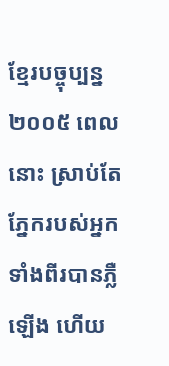ខ្មែរបច្ចុប្បន្ន ២០០៥ ពេលនោះ ស្រាប់តែភ្នែករបស់អ្នកទាំងពីរបានភ្លឺឡើង ហើយ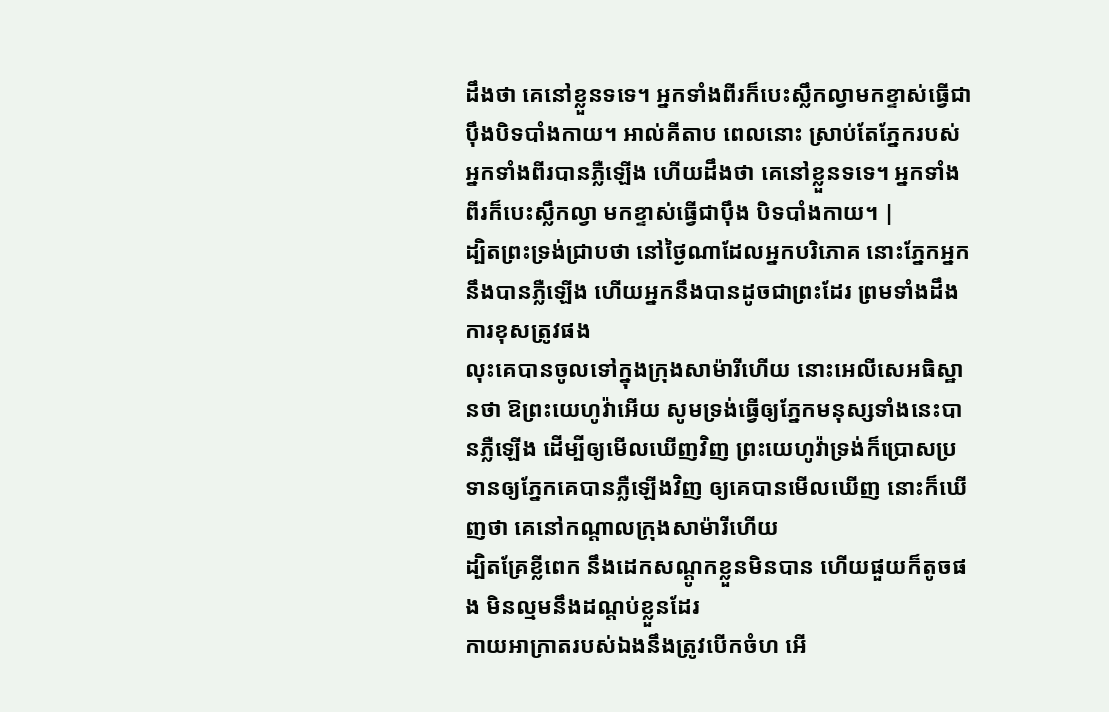ដឹងថា គេនៅខ្លួនទទេ។ អ្នកទាំងពីរក៏បេះស្លឹកល្វាមកខ្ទាស់ធ្វើជាប៉ឹងបិទបាំងកាយ។ អាល់គីតាប ពេលនោះ ស្រាប់តែភ្នែករបស់អ្នកទាំងពីរបានភ្លឺឡើង ហើយដឹងថា គេនៅខ្លួនទទេ។ អ្នកទាំងពីរក៏បេះស្លឹកល្វា មកខ្ទាស់ធ្វើជាប៉ឹង បិទបាំងកាយ។ |
ដ្បិតព្រះទ្រង់ជ្រាបថា នៅថ្ងៃណាដែលអ្នកបរិភោគ នោះភ្នែកអ្នកនឹងបានភ្លឺឡើង ហើយអ្នកនឹងបានដូចជាព្រះដែរ ព្រមទាំងដឹងការខុសត្រូវផង
លុះគេបានចូលទៅក្នុងក្រុងសាម៉ារីហើយ នោះអេលីសេអធិស្ឋានថា ឱព្រះយេហូវ៉ាអើយ សូមទ្រង់ធ្វើឲ្យភ្នែកមនុស្សទាំងនេះបានភ្លឺឡើង ដើម្បីឲ្យមើលឃើញវិញ ព្រះយេហូវ៉ាទ្រង់ក៏ប្រោសប្រទានឲ្យភ្នែកគេបានភ្លឺឡើងវិញ ឲ្យគេបានមើលឃើញ នោះក៏ឃើញថា គេនៅកណ្តាលក្រុងសាម៉ារីហើយ
ដ្បិតគ្រែខ្លីពេក នឹងដេកសណ្តូកខ្លួនមិនបាន ហើយផួយក៏តូចផង មិនល្មមនឹងដណ្តប់ខ្លួនដែរ
កាយអាក្រាតរបស់ឯងនឹងត្រូវបើកចំហ អើ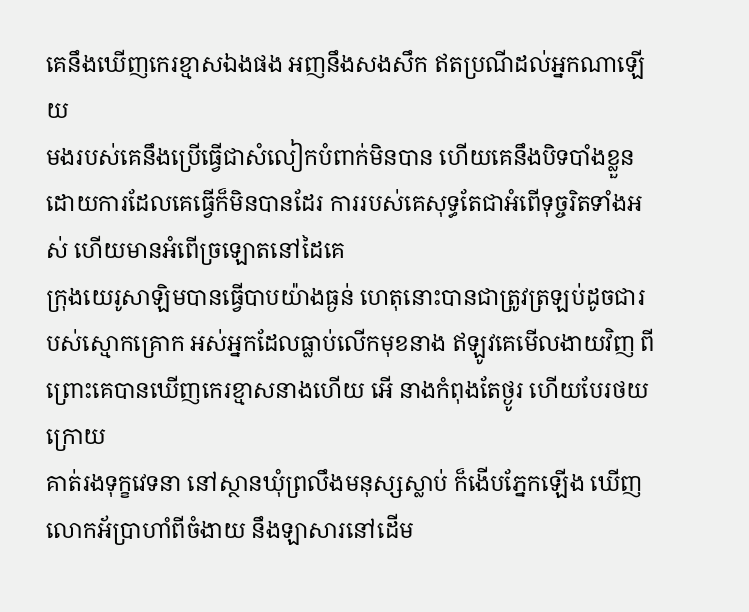គេនឹងឃើញកេរខ្មាសឯងផង អញនឹងសងសឹក ឥតប្រណីដល់អ្នកណាឡើយ
មងរបស់គេនឹងប្រើធ្វើជាសំលៀកបំពាក់មិនបាន ហើយគេនឹងបិទបាំងខ្លួនដោយការដែលគេធ្វើក៏មិនបានដែរ ការរបស់គេសុទ្ធតែជាអំពើទុច្ចរិតទាំងអស់ ហើយមានអំពើច្រឡោតនៅដៃគេ
ក្រុងយេរូសាឡិមបានធ្វើបាបយ៉ាងធ្ងន់ ហេតុនោះបានជាត្រូវត្រឡប់ដូចជារបស់ស្មោកគ្រោក អស់អ្នកដែលធ្លាប់លើកមុខនាង ឥឡូវគេមើលងាយវិញ ពីព្រោះគេបានឃើញកេរខ្មាសនាងហើយ អើ នាងកំពុងតែថ្ងូរ ហើយបែរថយក្រោយ
គាត់រងទុក្ខវេទនា នៅស្ថានឃុំព្រលឹងមនុស្សស្លាប់ ក៏ងើបភ្នែកឡើង ឃើញលោកអ័ប្រាហាំពីចំងាយ នឹងឡាសារនៅដើម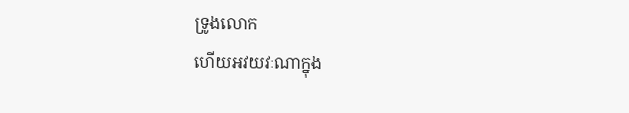ទ្រូងលោក
ហើយអវយវៈណាក្នុង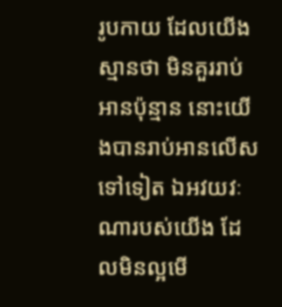រូបកាយ ដែលយើងស្មានថា មិនគួររាប់អានប៉ុន្មាន នោះយើងបានរាប់អានលើសទៅទៀត ឯអវយវៈណារបស់យើង ដែលមិនល្អមើ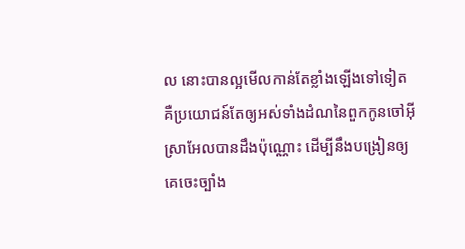ល នោះបានល្អមើលកាន់តែខ្លាំងឡើងទៅទៀត
គឺប្រយោជន៍តែឲ្យអស់ទាំងដំណនៃពួកកូនចៅអ៊ីស្រាអែលបានដឹងប៉ុណ្ណោះ ដើម្បីនឹងបង្រៀនឲ្យគេចេះច្បាំង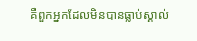គឺពួកអ្នកដែលមិនបានធ្លាប់ស្គាល់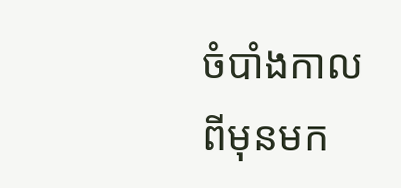ចំបាំងកាលពីមុនមក